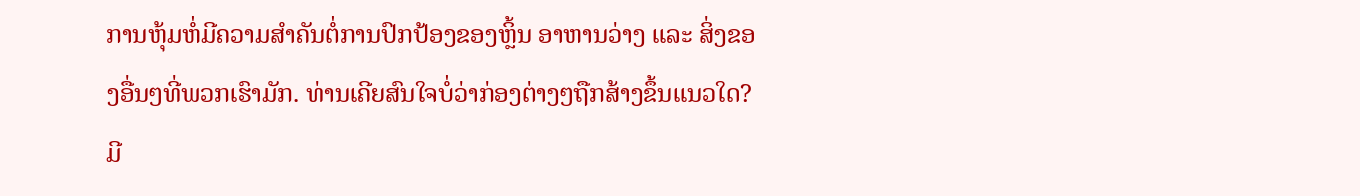ການຫຸ້ມຫໍ່ມີຄວາມສໍາຄັນຕໍ່ການປົກປ້ອງຂອງຫຼິ້ນ ອາຫານວ່າງ ແລະ ສິ່ງຂອງອື່ນໆທີ່ພວກເຮົາມັກ. ທ່ານເຄີຍສົນໃຈບໍ່ວ່າກ່ອງຕ່າງໆຖືກສ້າງຂຶ້ນແນວໃດ? ມີ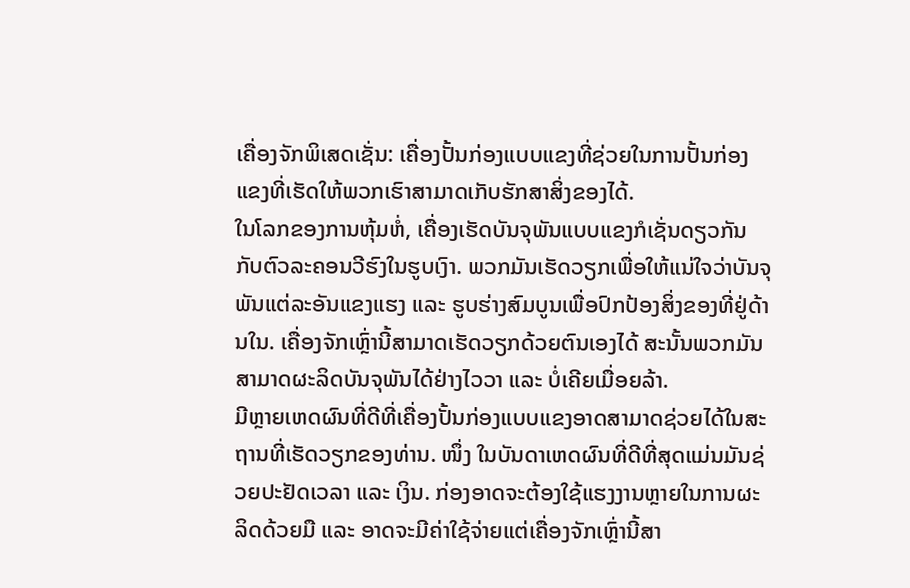ເຄື່ອງຈັກພິເສດເຊັ່ນ: ເຄື່ອງປັ້ນກ່ອງແບບແຂງທີ່ຊ່ວຍໃນການປັ້ນກ່ອງແຂງທີ່ເຮັດໃຫ້ພວກເຮົາສາມາດເກັບຮັກສາສິ່ງຂອງໄດ້.
ໃນໂລກຂອງການຫຸ້ມຫໍ່, ເຄື່ອງເຮັດບັນຈຸພັນແບບແຂງກໍເຊັ່ນດຽວກັນກັບຕົວລະຄອນວີຮົງໃນຮູບເງົາ. ພວກມັນເຮັດວຽກເພື່ອໃຫ້ແນ່ໃຈວ່າບັນຈຸພັນແຕ່ລະອັນແຂງແຮງ ແລະ ຮູບຮ່າງສົມບູນເພື່ອປົກປ້ອງສິ່ງຂອງທີ່ຢູ່ດ້ານໃນ. ເຄື່ອງຈັກເຫຼົ່ານີ້ສາມາດເຮັດວຽກດ້ວຍຕົນເອງໄດ້ ສະນັ້ນພວກມັນສາມາດຜະລິດບັນຈຸພັນໄດ້ຢ່າງໄວວາ ແລະ ບໍ່ເຄີຍເມື່ອຍລ້າ.
ມີຫຼາຍເຫດຜົນທີ່ດີທີ່ເຄື່ອງປັ້ນກ່ອງແບບແຂງອາດສາມາດຊ່ວຍໄດ້ໃນສະຖານທີ່ເຮັດວຽກຂອງທ່ານ. ໜຶ່ງ ໃນບັນດາເຫດຜົນທີ່ດີທີ່ສຸດແມ່ນມັນຊ່ວຍປະຢັດເວລາ ແລະ ເງິນ. ກ່ອງອາດຈະຕ້ອງໃຊ້ແຮງງານຫຼາຍໃນການຜະລິດດ້ວຍມື ແລະ ອາດຈະມີຄ່າໃຊ້ຈ່າຍແຕ່ເຄື່ອງຈັກເຫຼົ່ານີ້ສາ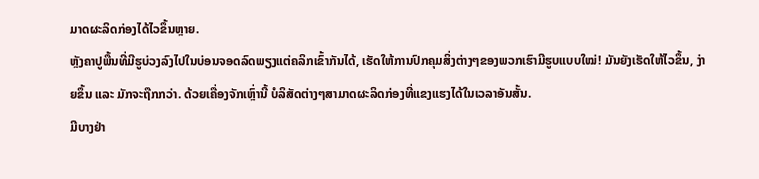ມາດຜະລິດກ່ອງໄດ້ໄວຂຶ້ນຫຼາຍ.
ຫຼັງຄາປູພື້ນທີ່ມີຮູບ່ວງລົງໄປໃນບ່ອນຈອດລົດພຽງແຕ່ຄລິກເຂົ້າກັນໄດ້, ເຮັດໃຫ້ການປົກຄຸມສິ່ງຕ່າງໆຂອງພວກເຮົາມີຮູບແບບໃໝ່! ມັນຍັງເຮັດໃຫ້ໄວຂຶ້ນ, ງ່າຍຂຶ້ນ ແລະ ມັກຈະຖືກກວ່າ. ດ້ວຍເຄື່ອງຈັກເຫຼົ່ານີ້ ບໍລິສັດຕ່າງໆສາມາດຜະລິດກ່ອງທີ່ແຂງແຮງໄດ້ໃນເວລາອັນສັ້ນ.
ມີບາງຢ່າ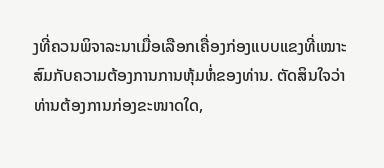ງທີ່ຄວນພິຈາລະນາເມື່ອເລືອກເຄື່ອງກ່ອງແບບແຂງທີ່ເໝາະສົມກັບຄວາມຕ້ອງການການຫຸ້ມຫໍ່ຂອງທ່ານ. ຕັດສິນໃຈວ່າທ່ານຕ້ອງການກ່ອງຂະໜາດໃດ,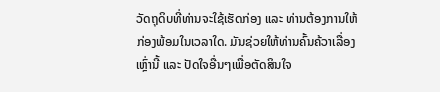ວັດຖຸດິບທີ່ທ່ານຈະໃຊ້ເຮັດກ່ອງ ແລະ ທ່ານຕ້ອງການໃຫ້ກ່ອງພ້ອມໃນເວລາໃດ. ມັນຊ່ວຍໃຫ້ທ່ານຄົ້ນຄ້ວາເລື່ອງເຫຼົ່ານີ້ ແລະ ປັດໃຈອື່ນໆເພື່ອຕັດສິນໃຈ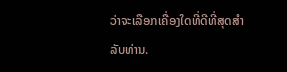ວ່າຈະເລືອກເຄື່ອງໃດທີ່ດີທີ່ສຸດສຳລັບທ່ານ.